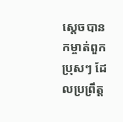ស្ដេចបានកម្ចាត់ពួកប្រុសៗ ដែលប្រព្រឹត្ត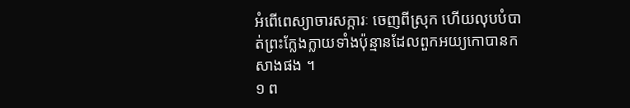អំពើពេស្យាចារសក្ការៈ ចេញពីស្រុក ហើយលុបបំបាត់ព្រះក្លែងក្លាយទាំងប៉ុន្មានដែលពួកអយ្យកោបានកសាងផង ។
១ ព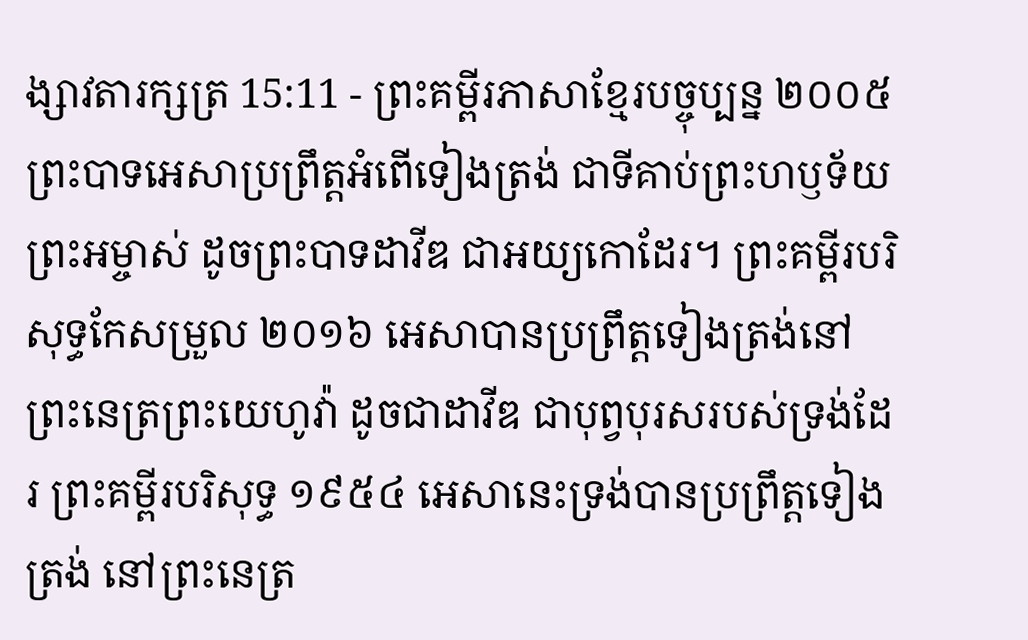ង្សាវតារក្សត្រ 15:11 - ព្រះគម្ពីរភាសាខ្មែរបច្ចុប្បន្ន ២០០៥ ព្រះបាទអេសាប្រព្រឹត្តអំពើទៀងត្រង់ ជាទីគាប់ព្រះហឫទ័យព្រះអម្ចាស់ ដូចព្រះបាទដាវីឌ ជាអយ្យកោដែរ។ ព្រះគម្ពីរបរិសុទ្ធកែសម្រួល ២០១៦ អេសាបានប្រព្រឹត្តទៀងត្រង់នៅព្រះនេត្រព្រះយេហូវ៉ា ដូចជាដាវីឌ ជាបុព្វបុរសរបស់ទ្រង់ដែរ ព្រះគម្ពីរបរិសុទ្ធ ១៩៥៤ អេសានេះទ្រង់បានប្រព្រឹត្តទៀងត្រង់ នៅព្រះនេត្រ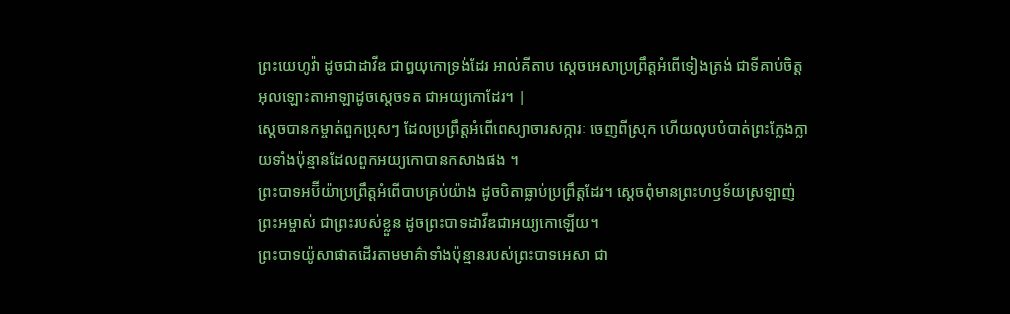ព្រះយេហូវ៉ា ដូចជាដាវីឌ ជាឰយុកោទ្រង់ដែរ អាល់គីតាប ស្តេចអេសាប្រព្រឹត្តអំពើទៀងត្រង់ ជាទីគាប់ចិត្តអុលឡោះតាអាឡាដូចស្តេចទត ជាអយ្យកោដែរ។ |
ស្ដេចបានកម្ចាត់ពួកប្រុសៗ ដែលប្រព្រឹត្តអំពើពេស្យាចារសក្ការៈ ចេញពីស្រុក ហើយលុបបំបាត់ព្រះក្លែងក្លាយទាំងប៉ុន្មានដែលពួកអយ្យកោបានកសាងផង ។
ព្រះបាទអប៊ីយ៉ាប្រព្រឹត្តអំពើបាបគ្រប់យ៉ាង ដូចបិតាធ្លាប់ប្រព្រឹត្តដែរ។ ស្ដេចពុំមានព្រះហឫទ័យស្រឡាញ់ព្រះអម្ចាស់ ជាព្រះរបស់ខ្លួន ដូចព្រះបាទដាវីឌជាអយ្យកោឡើយ។
ព្រះបាទយ៉ូសាផាតដើរតាមមាគ៌ាទាំងប៉ុន្មានរបស់ព្រះបាទអេសា ជា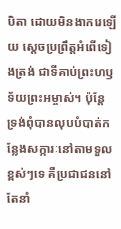បិតា ដោយមិនងាករេឡើយ ស្ដេចប្រព្រឹត្តអំពើទៀងត្រង់ ជាទីគាប់ព្រះហឫទ័យព្រះអម្ចាស់។ ប៉ុន្តែ ទ្រង់ពុំបានលុបបំបាត់កន្លែងសក្ការៈនៅតាមទួលខ្ពស់ៗទេ គឺប្រជាជននៅតែនាំ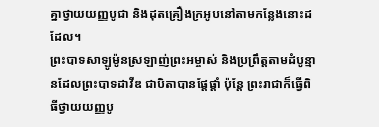គ្នាថ្វាយយញ្ញបូជា និងដុតគ្រឿងក្រអូបនៅតាមកន្លែងនោះដដែល។
ព្រះបាទសាឡូម៉ូនស្រឡាញ់ព្រះអម្ចាស់ និងប្រព្រឹត្តតាមដំបូន្មានដែលព្រះបាទដាវីឌ ជាបិតាបានផ្ដែផ្ដាំ ប៉ុន្តែ ព្រះរាជាក៏ធ្វើពិធីថ្វាយយញ្ញបូ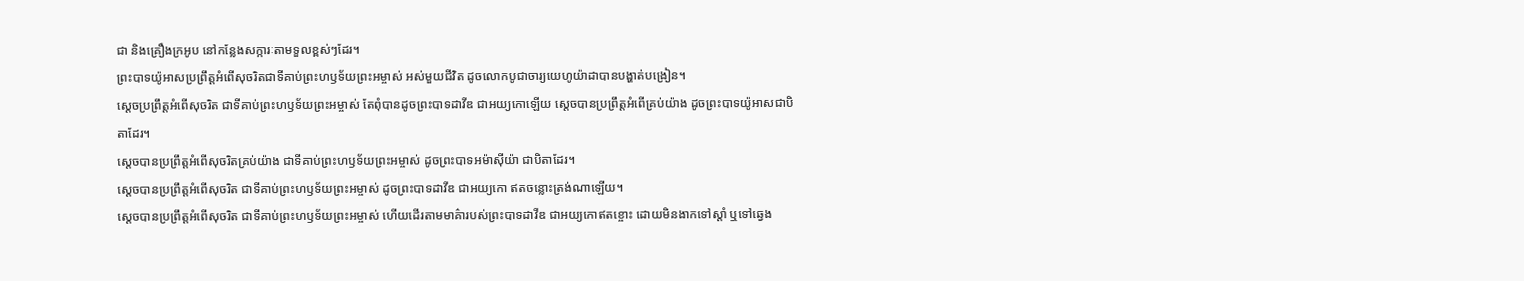ជា និងគ្រឿងក្រអូប នៅកន្លែងសក្ការៈតាមទួលខ្ពស់ៗដែរ។
ព្រះបាទយ៉ូអាសប្រព្រឹត្តអំពើសុចរិតជាទីគាប់ព្រះហឫទ័យព្រះអម្ចាស់ អស់មួយជីវិត ដូចលោកបូជាចារ្យយេហូយ៉ាដាបានបង្ហាត់បង្រៀន។
ស្ដេចប្រព្រឹត្តអំពើសុចរិត ជាទីគាប់ព្រះហឫទ័យព្រះអម្ចាស់ តែពុំបានដូចព្រះបាទដាវីឌ ជាអយ្យកោឡើយ ស្ដេចបានប្រព្រឹត្តអំពើគ្រប់យ៉ាង ដូចព្រះបាទយ៉ូអាសជាបិតាដែរ។
ស្ដេចបានប្រព្រឹត្តអំពើសុចរិតគ្រប់យ៉ាង ជាទីគាប់ព្រះហឫទ័យព្រះអម្ចាស់ ដូចព្រះបាទអម៉ាស៊ីយ៉ា ជាបិតាដែរ។
ស្ដេចបានប្រព្រឹត្តអំពើសុចរិត ជាទីគាប់ព្រះហឫទ័យព្រះអម្ចាស់ ដូចព្រះបាទដាវីឌ ជាអយ្យកោ ឥតចន្លោះត្រង់ណាឡើយ។
ស្ដេចបានប្រព្រឹត្តអំពើសុចរិត ជាទីគាប់ព្រះហឫទ័យព្រះអម្ចាស់ ហើយដើរតាមមាគ៌ារបស់ព្រះបាទដាវីឌ ជាអយ្យកោឥតខ្ចោះ ដោយមិនងាកទៅស្ដាំ ឬទៅឆ្វេង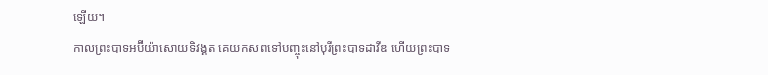ឡើយ។
កាលព្រះបាទអប៊ីយ៉ាសោយទិវង្គត គេយកសពទៅបញ្ចុះនៅបុរីព្រះបាទដាវីឌ ហើយព្រះបាទ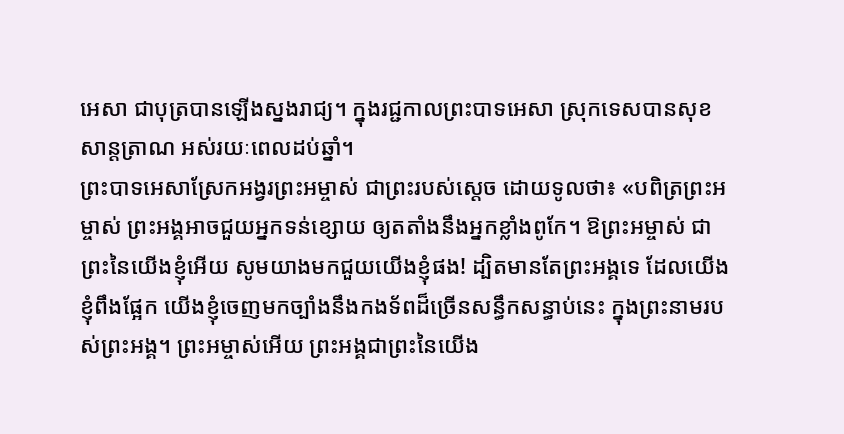អេសា ជាបុត្របានឡើងស្នងរាជ្យ។ ក្នុងរជ្ជកាលព្រះបាទអេសា ស្រុកទេសបានសុខសាន្តត្រាណ អស់រយៈពេលដប់ឆ្នាំ។
ព្រះបាទអេសាស្រែកអង្វរព្រះអម្ចាស់ ជាព្រះរបស់ស្ដេច ដោយទូលថា៖ «បពិត្រព្រះអម្ចាស់ ព្រះអង្គអាចជួយអ្នកទន់ខ្សោយ ឲ្យតតាំងនឹងអ្នកខ្លាំងពូកែ។ ឱព្រះអម្ចាស់ ជាព្រះនៃយើងខ្ញុំអើយ សូមយាងមកជួយយើងខ្ញុំផង! ដ្បិតមានតែព្រះអង្គទេ ដែលយើងខ្ញុំពឹងផ្អែក យើងខ្ញុំចេញមកច្បាំងនឹងកងទ័ពដ៏ច្រើនសន្ធឹកសន្ធាប់នេះ ក្នុងព្រះនាមរបស់ព្រះអង្គ។ ព្រះអម្ចាស់អើយ ព្រះអង្គជាព្រះនៃយើង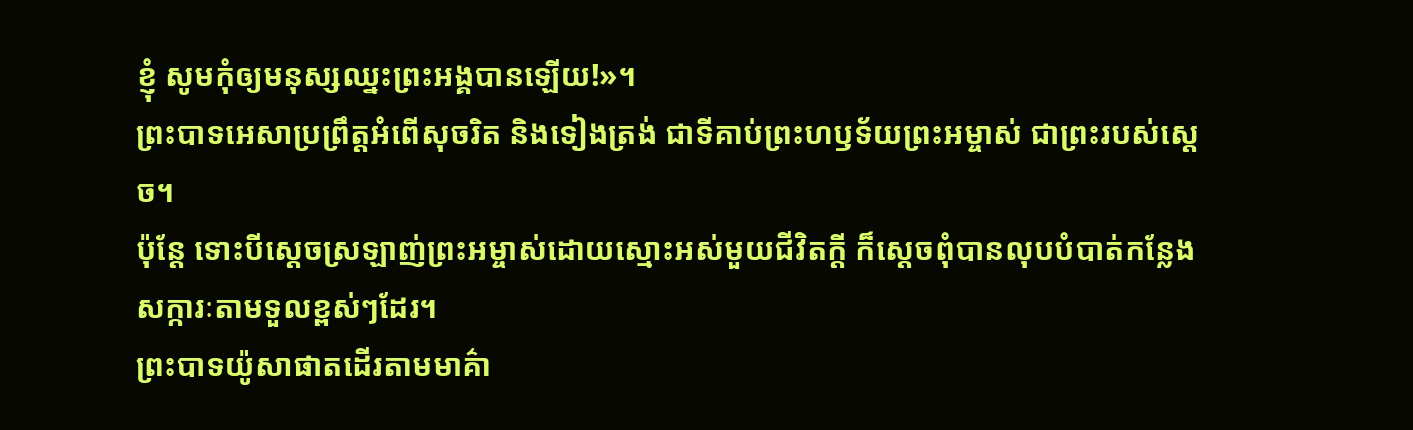ខ្ញុំ សូមកុំឲ្យមនុស្សឈ្នះព្រះអង្គបានឡើយ!»។
ព្រះបាទអេសាប្រព្រឹត្តអំពើសុចរិត និងទៀងត្រង់ ជាទីគាប់ព្រះហឫទ័យព្រះអម្ចាស់ ជាព្រះរបស់ស្ដេច។
ប៉ុន្តែ ទោះបីស្ដេចស្រឡាញ់ព្រះអម្ចាស់ដោយស្មោះអស់មួយជីវិតក្ដី ក៏ស្ដេចពុំបានលុបបំបាត់កន្លែងសក្ការៈតាមទួលខ្ពស់ៗដែរ។
ព្រះបាទយ៉ូសាផាតដើរតាមមាគ៌ា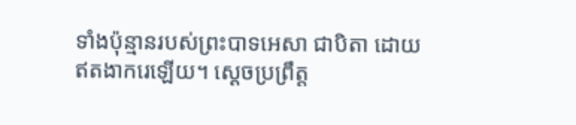ទាំងប៉ុន្មានរបស់ព្រះបាទអេសា ជាបិតា ដោយឥតងាករេឡើយ។ ស្ដេចប្រព្រឹត្ត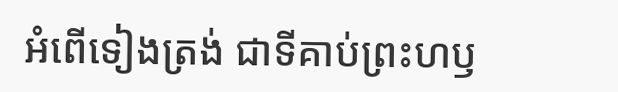អំពើទៀងត្រង់ ជាទីគាប់ព្រះហឫ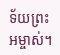ទ័យព្រះអម្ចាស់។